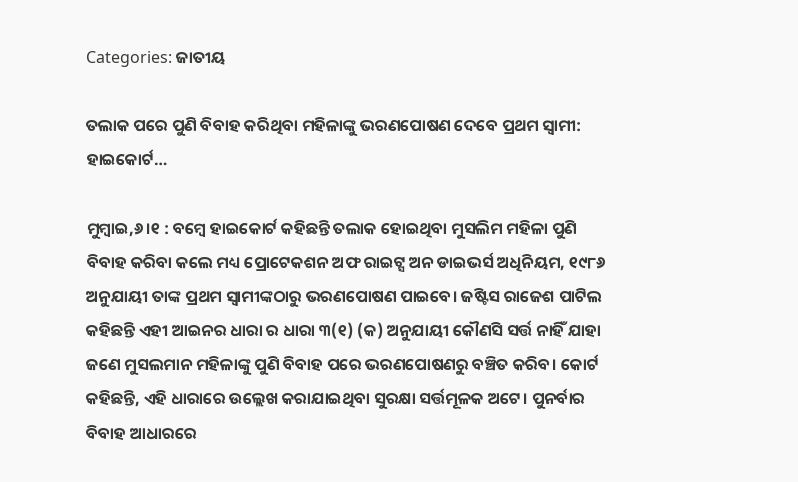Categories: ଜାତୀୟ

ତଲାକ ପରେ ପୁଣି ବିବାହ କରିଥିବା ମହିଳାଙ୍କୁ ଭରଣପୋଷଣ ଦେବେ ପ୍ରଥମ ସ୍ବାମୀ: ହାଇକୋର୍ଟ…

ମୁମ୍ବାଇ,୬।୧ : ବମ୍ବେ ହାଇକୋର୍ଟ କହିଛନ୍ତି ତଲାକ ହୋଇଥିବା ମୁସଲିମ ମହିଳା ପୁଣି ବିବାହ କରିବା କଲେ ମଧ୍ୟ ପ୍ରୋଟେକଶନ ଅଫ ରାଇଟ୍ସ ଅନ ଡାଇଭର୍ସ ଅଧିନିୟମ, ୧୯୮୬ ଅନୁଯାୟୀ ତାଙ୍କ ପ୍ରଥମ ସ୍ବାମୀଙ୍କଠାରୁ ଭରଣପୋଷଣ ପାଇବେ। ଜଷ୍ଟିସ ରାଜେଶ ପାଟିଲ କହିଛନ୍ତି ଏହୀ ଆଇନର ଧାରା ର ଧାରା ୩(୧) (କ) ଅନୁଯାୟୀ କୌଣସି ସର୍ତ୍ତ ନାହିଁ ଯାହା ଜଣେ ମୁସଲମାନ ମହିଳାଙ୍କୁ ପୁଣି ବିବାହ ପରେ ଭରଣପୋଷଣରୁ ବଞ୍ଚିତ କରିବ। କୋର୍ଟ କହିଛନ୍ତି, ଏହି ଧାରାରେ ଉଲ୍ଲେଖ କରାଯାଇଥିବା ସୁରକ୍ଷା ସର୍ତ୍ତମୂଳକ ଅଟେ। ପୁନର୍ବାର ବିବାହ ଆଧାରରେ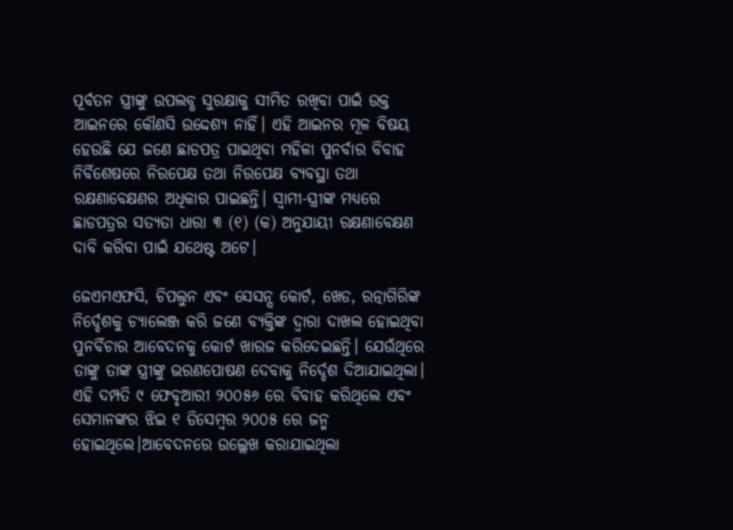ପୂର୍ବତନ ସ୍ତ୍ରୀଙ୍କୁ ଉପଲବ୍ଧ ସୁରକ୍ଷାକୁ ସୀମିତ ରଖିବା ପାଇଁ ଉକ୍ତ ଆଇନରେ କୌଣସି ଉଦ୍ଦେଶ୍ୟ ନାହିଁ। ଏହି ଆଇନର ମୂଳ ବିଷୟ ହେଉଛି ଯେ ଜଣେ ଛାଡପତ୍ର ପାଇଥିବା ମହିଳା ପୁନର୍ବାର ବିବାହ ନିର୍ବିଶେଷରେ ନିରପେକ୍ଷ ତଥା ନିରପେକ୍ଷ ବ୍ୟବସ୍ଥା ତଥା ରକ୍ଷଣାବେକ୍ଷଣର ଅଧିକାର ପାଇଛନ୍ତି। ସ୍ବାମୀ-ସ୍ତ୍ରୀଙ୍କ ମଧ୍ୟରେ ଛାଡପତ୍ରର ସତ୍ୟତା ଧାରା ୩ (୧) (କ) ଅନୁଯାୟୀ ରକ୍ଷଣାବେକ୍ଷଣ ଦାବି କରିବା ପାଇଁ ଯଥେଷ୍ଟ ଅଟେ।

ଜେଏମଏଫସି, ଚିପଲୁନ ଏବଂ ସେସନ୍ସ କୋର୍ଟ, ଖେଡ, ରତ୍ନାଗିରିଙ୍କ ନିର୍ଦ୍ଦେଶକୁ ଚ୍ୟାଲେଞ୍ଜ କରି ଜଣେ ବ୍ୟକ୍ତିଙ୍କ ଦ୍ୱାରା ଦାଖଲ ହୋଇଥିବା ପୁନର୍ବିଚାର ଆବେଦନକୁ କୋର୍ଟ ଖାରଜ କରିଦେଇଛନ୍ତି। ଯେଉଁଥିରେ ତାଙ୍କୁ ତାଙ୍କ ସ୍ତ୍ରୀଙ୍କୁ ଭରଣପୋଷଣ ଦେବାକୁ ନିର୍ଦ୍ଦେଶ ଦିଆଯାଇଥିଲା। ଏହି ଦମ୍ପତି ୯ ଫେବୃଆରୀ ୨୦୦୫୬ ରେ ବିବାହ କରିଥିଲେ ଏବଂ ସେମାନଙ୍କର ଝିଇ ୧ ଡିସେମ୍ବର ୨୦୦୫ ରେ ଜନ୍ମ ହୋଇଥିଲେ।ଆବେଦନରେ ଉଲ୍ଲେଖ କରାଯାଇଥିଲା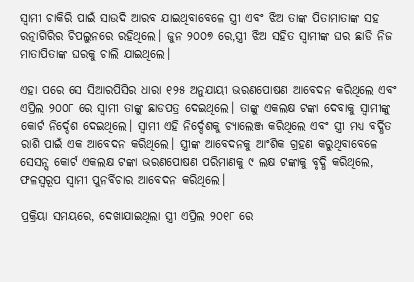ସ୍ବାମୀ ଚାକିରି ପାଇଁ ସାଉଦି ଆରବ ଯାଇଥିବାବେଳେ ସ୍ତ୍ରୀ ଏବଂ ଝିଅ ତାଙ୍କ ପିତାମାତାଙ୍କ ସହ ରତ୍ନାଗିରିର ଚିପଲୁନରେ ରହିଥିଲେ। ଜୁନ ୨୦୦୭ ରେ,ସ୍ତ୍ରୀ ଝିଅ ସହିତ ସ୍ବାମୀଙ୍କ ଘର ଛାଡି ନିଜ ମାତାପିତାଙ୍କ ଘରକୁ ଚାଲି ଯାଇଥିଲେ।

ଏହା ପରେ ସେ ସିଆରପିସିର ଧାରା ୧୨୫ ଅନୁଯାୟୀ ଭରଣପୋଷଣ ଆବେଦନ କରିଥିଲେ ଏବଂ ଏପ୍ରିଲ ୨୦୦୮ ରେ ସ୍ବାମୀ ତାଙ୍କୁ ଛାଡପତ୍ର ଦେଇଥିଲେ। ତାଙ୍କୁ ଏକଲକ୍ଷ ଟଙ୍କା ଦେବାକୁ ସ୍ବାମୀଙ୍କୁ କୋର୍ଟ ନିର୍ଦ୍ଦେଶ ଦେଇଥିଲେ। ସ୍ବାମୀ ଏହି ନିର୍ଦ୍ଦେଶକୁ ଚ୍ୟାଲେଞ୍ଜ କରିଥିଲେ ଏବଂ ସ୍ତ୍ରୀ ମଧ୍ୟ ବର୍ଦ୍ଧିତ ରାଶି ପାଇଁ ଏକ ଆବେଦନ କରିଥିଲେ। ସ୍ତ୍ରୀଙ୍କ ଆବେଦନକୁ ଆଂଶିକ ଗ୍ରହଣ କରୁଥିବାବେଳେ ସେସନ୍ସ କୋର୍ଟ ଏକଲକ୍ଷ ଟଙ୍କା ଭରଣପୋଷଣ ପରିମାଣକୁ ୯ ଲକ୍ଷ ଟଙ୍କାକୁ ବୃଦ୍ଧି କରିଥିଲେ, ଫଳସ୍ବରୂପ ସ୍ବାମୀ ପୁନର୍ବିଚାର ଆବେଦନ କରିଥିଲେ।

ପ୍ରକ୍ରିୟା ସମୟରେ, ଦେଖାଯାଇଥିଲା ସ୍ତ୍ରୀ ଏପ୍ରିଲ ୨୦୧୮ ରେ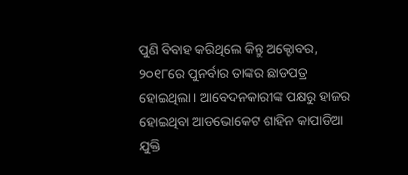ପୁଣି ବିବାହ କରିଥିଲେ କିନ୍ତୁ ଅକ୍ଟୋବର, ୨୦୧୮ରେ ପୁନର୍ବାର ତାଙ୍କର ଛାଡପତ୍ର ହୋଇଥିଲା। ଆବେଦନକାରୀଙ୍କ ପକ୍ଷରୁ ହାଜର ହୋଇଥିବା ଆଡଭୋକେଟ ଶାହିନ କାପାଡିଆ ଯୁକ୍ତି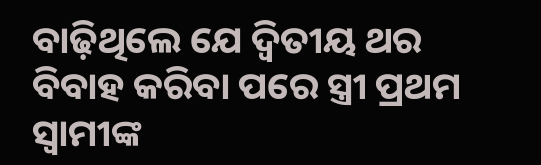ବାଢ଼ିଥିଲେ ଯେ ଦ୍ୱିତୀୟ ଥର ବିବାହ କରିବା ପରେ ସ୍ତ୍ରୀ ପ୍ରଥମ ସ୍ବାମୀଙ୍କ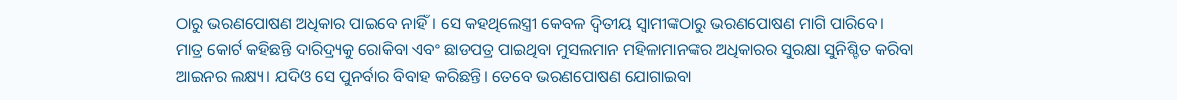ଠାରୁ ଭରଣପୋଷଣ ଅଧିକାର ପାଇବେ ନାହିଁ। ସେ କହଥିଲେସ୍ତ୍ରୀ କେବଳ ଦ୍ୱିତୀୟ ସ୍ବାମୀଙ୍କଠାରୁ ଭରଣପୋଷଣ ମାଗି ପାରିବେ।
ମାତ୍ର କୋର୍ଟ କହିଛନ୍ତି ଦାରିଦ୍ର୍ୟକୁ ରୋକିବା ଏବଂ ଛାଡପତ୍ର ପାଇଥିବା ମୁସଲମାନ ମହିଳାମାନଙ୍କର ଅଧିକାରର ସୁରକ୍ଷା ସୁନିଶ୍ଚିତ କରିବା ଆଇନର ଲକ୍ଷ୍ୟ। ଯଦିଓ ସେ ପୁନର୍ବାର ବିବାହ କରିଛନ୍ତି। ତେବେ ଭରଣପୋଷଣ ଯୋଗାଇବା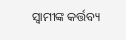ସ୍ବାମୀଙ୍କ କର୍ତ୍ତବ୍ୟ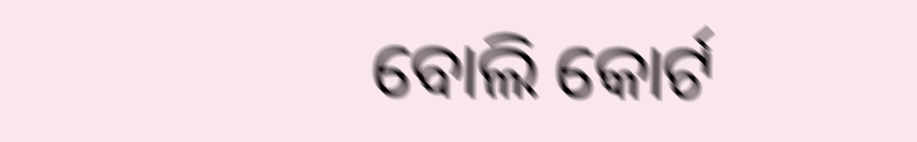ବୋଲି କୋର୍ଟ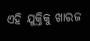ଏହି ଯୁକ୍ତିକୁ ଖାରଜ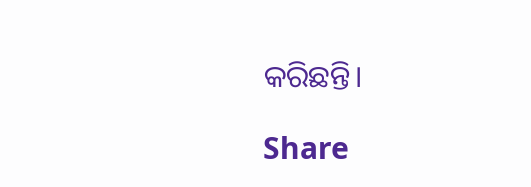କରିଛନ୍ତି।

Share